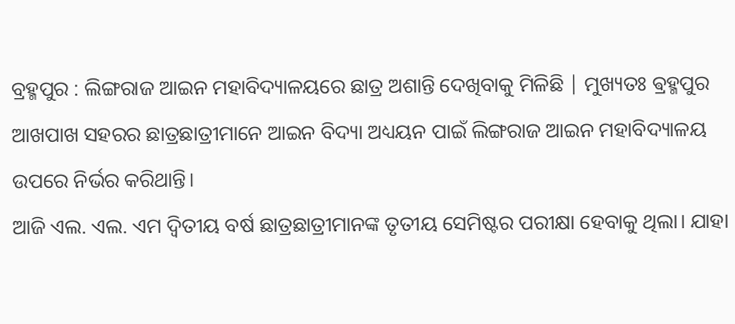ବ୍ରହ୍ମପୁର : ଲିଙ୍ଗରାଜ ଆଇନ ମହାବିଦ୍ୟାଳୟରେ ଛାତ୍ର ଅଶାନ୍ତି ଦେଖିବାକୁ ମିଳିଛି | ମୁଖ୍ୟତଃ ଵ୍ରହ୍ମପୁର ଆଖପାଖ ସହରର ଛାତ୍ରଛାତ୍ରୀମାନେ ଆଇନ ବିଦ୍ୟା ଅଧ୍ୟୟନ ପାଇଁ ଲିଙ୍ଗରାଜ ଆଇନ ମହାବିଦ୍ୟାଳୟ ଉପରେ ନିର୍ଭର କରିଥାନ୍ତି।
ଆଜି ଏଲ. ଏଲ. ଏମ ଦ୍ୱିତୀୟ ବର୍ଷ ଛାତ୍ରଛାତ୍ରୀମାନଙ୍କ ତୃତୀୟ ସେମିଷ୍ଟର ପରୀକ୍ଷା ହେବାକୁ ଥିଲା। ଯାହା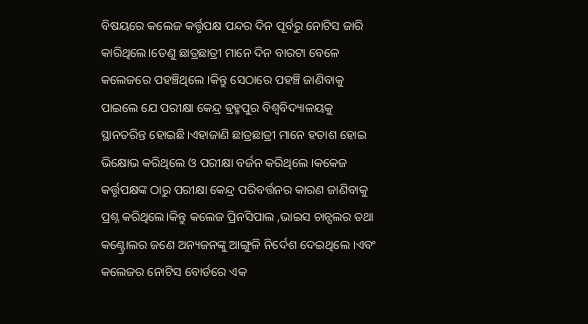ବିଷୟରେ କଲେଜ କର୍ତ୍ତୃପକ୍ଷ ପନ୍ଦର ଦିନ ପୂର୍ବରୁ ନୋଟିସ ଜାରି କାରିଥିଲେ।ତେଣୁ ଛାତ୍ରଛାତ୍ରୀ ମାନେ ଦିନ ବାରଟା ବେଳେ କଲେଜରେ ପହଞ୍ଚିଥିଲେ ।କିନ୍ତୁ ସେଠାରେ ପହଞ୍ଚି ଜାଣିବାକୁ ପାଇଲେ ଯେ ପରୀକ୍ଷା କେନ୍ଦ୍ର ଵ୍ରହ୍ମପୁର ବିଶ୍ବବିଦ୍ୟାଳୟକୁ ସ୍ଥାନତରିନ୍ତ ହୋଇଛି।ଏହାଜାଣି ଛାତ୍ରଛାତ୍ରୀ ମାନେ ହତାଶ ହୋଇ ଭିକ୍ଷୋଭ କରିଥିଲେ ଓ ପରୀକ୍ଷା ବର୍ଜନ କରିଥିଲେ ।କକେଜ କର୍ତ୍ତୃପକ୍ଷଙ୍କ ଠାରୁ ପରୀକ୍ଷା କେନ୍ଦ୍ର ପରିବର୍ତ୍ତନର କାରଣ ଜାଣିବାକୁ ପ୍ରଶ୍ନ କରିଥିଲେ।କିନ୍ତୁ କଲେଜ ପ୍ରିନସିପାଲ ,ଭାଇସ ଚାନ୍ସଲର ତଥା କଣ୍ଟ୍ରୋଲର ଜଣେ ଅନ୍ୟଜନଙ୍କୁ ଆଙ୍ଗୁଳି ନିର୍ଦେଶ ଦେଇଥିଲେ ।ଏବଂ କଲେଜର ନୋଟିସ ବୋର୍ଡରେ ଏକ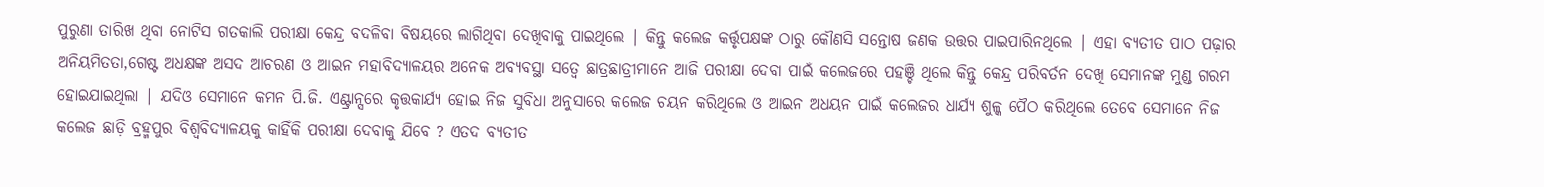ପୁରୁଣା ତାରିଖ ଥିବା ନୋଟିସ ଗତକାଲି ପରୀକ୍ଷା କେନ୍ଦ୍ର ବଦଳିବା ବିଷୟରେ ଲାଗିଥିବା ଦେଖିବାକୁ ପାଇଥିଲେ | କିନ୍ତୁ କଲେଜ କର୍ତ୍ତୃପକ୍ଷଙ୍କ ଠାରୁ କୌଣସି ସନ୍ତୋଷ ଜଣକ ଉତ୍ତର ପାଇପାରିନଥିଲେ | ଏହା ବ୍ୟତୀତ ପାଠ ପଢ଼ାର ଅନିୟମିତତା,ଗେଷ୍ଟ ଅଧକ୍ଷଙ୍କ ଅସଦ ଆଚରଣ ଓ ଆଇନ ମହାବିଦ୍ୟାଳୟର ଅନେକ ଅବ୍ୟବସ୍ଥା ସତ୍ୱେ ଛାତ୍ରଛାତ୍ରୀମାନେ ଆଜି ପରୀକ୍ଷା ଦେବା ପାଇଁ କଲେଜରେ ପହଞ୍ଚି ଥିଲେ କିନ୍ତୁ କେନ୍ଦ୍ର ପରିବର୍ତନ ଦେଖି ସେମାନଙ୍କ ମୁଣ୍ଡ ଗରମ ହୋଇଯାଇଥିଲା | ଯଦିଓ ସେମାନେ କମନ ପି.ଜି. ଏଣ୍ଟ୍ରାନ୍ସରେ କୃତ୍ତକାର୍ଯ୍ୟ ହୋଇ ନିଜ ସୁବିଧା ଅନୁସାରେ କଲେଜ ଚୟନ କରିଥିଲେ ଓ ଆଇନ ଅଧୟନ ପାଇଁ କଲେଜର ଧାର୍ଯ୍ୟ ଶୁଳ୍କ ପୈଠ କରିଥିଲେ ତେବେ ସେମାନେ ନିଜ କଲେଜ ଛାଡ଼ି ବ୍ରହ୍ମପୁର ବିଶ୍ବବିଦ୍ୟାଳୟକୁ କାହିଁକି ପରୀକ୍ଷା ଦେବାକୁ ଯିବେ ? ଏତଦ ବ୍ୟତୀତ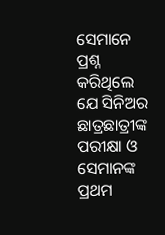ସେମାନେ ପ୍ରଶ୍ନ କରିଥିଲେ ଯେ ସିନିଅର ଛାତ୍ରଛାତ୍ରୀଙ୍କ ପରୀକ୍ଷା ଓ ସେମାନଙ୍କ ପ୍ରଥମ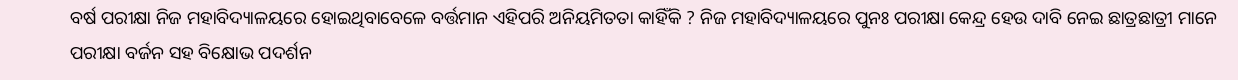ବର୍ଷ ପରୀକ୍ଷା ନିଜ ମହାବିଦ୍ୟାଳୟରେ ହୋଇଥିବାବେଳେ ବର୍ତ୍ତମାନ ଏହିପରି ଅନିୟମିତତା କାହିଁକି ? ନିଜ ମହାବିଦ୍ୟାଳୟରେ ପୁନଃ ପରୀକ୍ଷା କେନ୍ଦ୍ର ହେଉ ଦାବି ନେଇ ଛାତ୍ରଛାତ୍ରୀ ମାନେ ପରୀକ୍ଷା ବର୍ଜନ ସହ ବିକ୍ଷୋଭ ପଦର୍ଶନ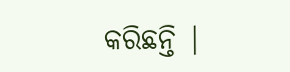କରିଛନ୍ତି |